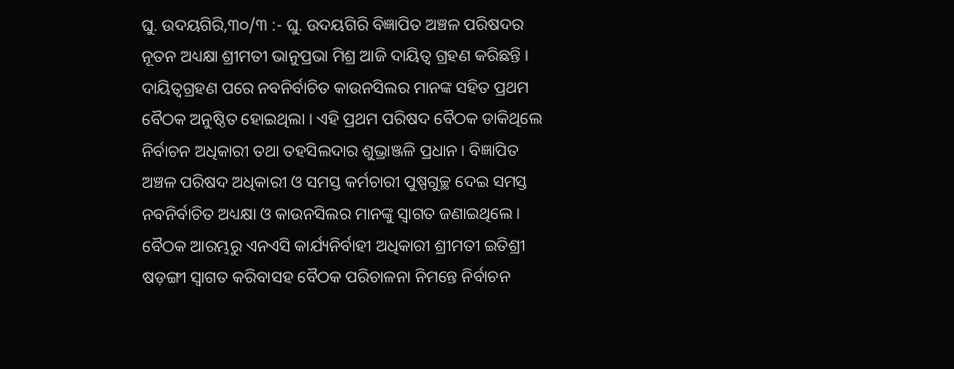ଘୁ. ଉଦୟଗିରି,୩୦/୩ :- ଘୁ. ଉଦୟଗିରି ବିଜ୍ଞାପିତ ଅଞ୍ଚଳ ପରିଷଦର ନୂତନ ଅଧ୍ୟକ୍ଷା ଶ୍ରୀମତୀ ଭାନୁପ୍ରଭା ମିଶ୍ର ଆଜି ଦାୟିତ୍ୱ ଗ୍ରହଣ କରିଛନ୍ତି । ଦାୟିତ୍ୱଗ୍ରହଣ ପରେ ନବନିର୍ବାଚିତ କାଉନସିଲର ମାନଙ୍କ ସହିତ ପ୍ରଥମ ବୈଠକ ଅନୁଷ୍ଠିତ ହୋଇଥିଲା । ଏହି ପ୍ରଥମ ପରିଷଦ ବୈଠକ ଡାକିଥିଲେ ନିର୍ବାଚନ ଅଧିକାରୀ ତଥା ତହସିଲଦାର ଶୁଭ୍ରାଞ୍ଜଳି ପ୍ରଧାନ । ବିଜ୍ଞାପିତ ଅଞ୍ଚଳ ପରିଷଦ ଅଧିକାରୀ ଓ ସମସ୍ତ କର୍ମଚାରୀ ପୁଷ୍ପଗୁଚ୍ଛ ଦେଇ ସମସ୍ତ ନବନିର୍ବାଚିତ ଅଧ୍ୟକ୍ଷା ଓ କାଉନସିଲର ମାନଙ୍କୁ ସ୍ୱାଗତ ଜଣାଇଥିଲେ । ବୈଠକ ଆରମ୍ଭରୁ ଏନଏସି କାର୍ଯ୍ୟନିର୍ବାହୀ ଅଧିକାରୀ ଶ୍ରୀମତୀ ଇତିଶ୍ରୀ ଷଡ଼ଙ୍ଗୀ ସ୍ୱାଗତ କରିବାସହ ବୈଠକ ପରିଚାଳନା ନିମନ୍ତେ ନିର୍ବାଚନ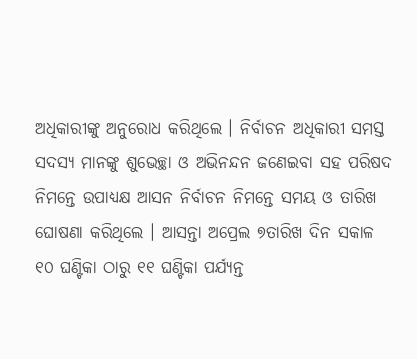ଅଧିକାରୀଙ୍କୁ ଅନୁରୋଧ କରିଥିଲେ । ନିର୍ବାଚନ ଅଧିକାରୀ ସମସ୍ତ ସଦସ୍ୟ ମାନଙ୍କୁ ଶୁଭେଚ୍ଛା ଓ ଅଭିନନ୍ଦନ ଜଣେଇବା ସହ ପରିଷଦ ନିମନ୍ତେ ଉପାଧ୍ୟକ୍ଷ ଆସନ ନିର୍ବାଚନ ନିମନ୍ତେ ସମୟ ଓ ତାରିଖ ଘୋଷଣା କରିଥିଲେ । ଆସନ୍ତା ଅପ୍ରେଲ ୭ତାରିଖ ଦିନ ସକାଳ ୧୦ ଘଣ୍ଟିକା ଠାରୁ ୧୧ ଘଣ୍ଟିକା ପର୍ଯ୍ୟନ୍ତ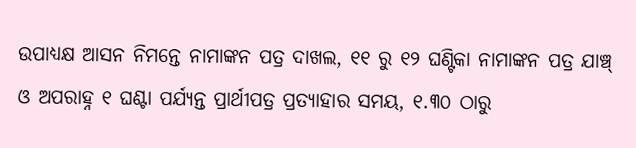ଉପାଧ୍ୟକ୍ଷ ଆସନ ନିମନ୍ତେ ନାମାଙ୍କନ ପତ୍ର ଦାଖଲ, ୧୧ ରୁ ୧୨ ଘଣ୍ଟିକା ନାମାଙ୍କନ ପତ୍ର ଯାଞ୍ଚ୍ ଓ ଅପରାହ୍ନ ୧ ଘଣ୍ଟା ପର୍ଯ୍ୟନ୍ତ ପ୍ରାର୍ଥୀପତ୍ର ପ୍ରତ୍ୟାହାର ସମୟ, ୧.୩୦ ଠାରୁ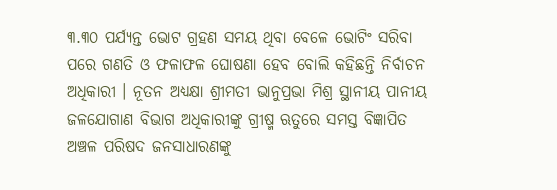୩.୩୦ ପର୍ଯ୍ୟନ୍ତ ଭୋଟ ଗ୍ରହଣ ସମୟ ଥିବା ବେଳେ ଭୋଟିଂ ସରିବା ପରେ ଗଣତି ଓ ଫଳାଫଳ ଘୋଷଣା ହେବ ବୋଲି କହିଛନ୍ତି ନିର୍ବାଚନ ଅଧିକାରୀ । ନୂତନ ଅଧ୍ୟକ୍ଷା ଶ୍ରୀମତୀ ଭାନୁପ୍ରଭା ମିଶ୍ର ସ୍ଥାନୀୟ ପାନୀୟ ଜଳଯୋଗାଣ ବିଭାଗ ଅଧିକାରୀଙ୍କୁ ଗ୍ରୀଷ୍ମ ଋତୁରେ ସମସ୍ତ ବିଜ୍ଞାପିତ ଅଞ୍ଚଳ ପରିଷଦ ଜନସାଧାରଣଙ୍କୁ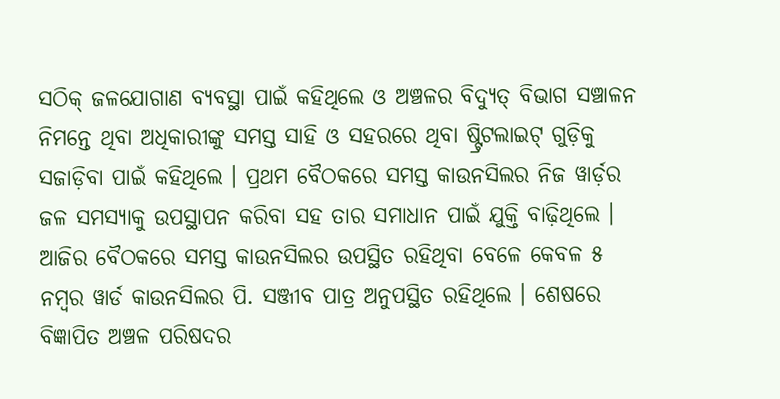ସଠିକ୍ ଜଳଯୋଗାଣ ବ୍ୟବସ୍ଥା ପାଇଁ କହିଥିଲେ ଓ ଅଞ୍ଚଳର ବିଦ୍ୟୁତ୍ ବିଭାଗ ସଞ୍ଚାଳନ ନିମନ୍ତେ ଥିବା ଅଧିକାରୀଙ୍କୁ ସମସ୍ତ ସାହି ଓ ସହରରେ ଥିବା ଷ୍ଟ୍ରିଟଲାଇଟ୍ ଗୁଡ଼ିକୁ ସଜାଡ଼ିବା ପାଇଁ କହିଥିଲେ । ପ୍ରଥମ ବୈଠକରେ ସମସ୍ତ କାଉନସିଲର ନିଜ ୱାର୍ଡ଼ର ଜଳ ସମସ୍ୟାକୁ ଉପସ୍ଥାପନ କରିବା ସହ ତାର ସମାଧାନ ପାଇଁ ଯୁକ୍ତି ବାଢ଼ିଥିଲେ । ଆଜିର ବୈଠକରେ ସମସ୍ତ କାଉନସିଲର ଉପସ୍ଥିତ ରହିଥିବା ବେଳେ କେବଳ ୫ ନମ୍ବର ୱାର୍ଡ କାଉନସିଲର ପି. ସଞ୍ଜୀବ ପାତ୍ର ଅନୁପସ୍ଥିତ ରହିଥିଲେ । ଶେଷରେ ବିଜ୍ଞାପିତ ଅଞ୍ଚଳ ପରିଷଦର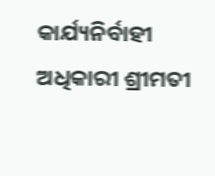କାର୍ଯ୍ୟନିର୍ବାହୀ ଅଧିକାରୀ ଶ୍ରୀମତୀ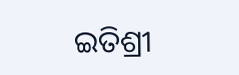ଇତିଶ୍ରୀ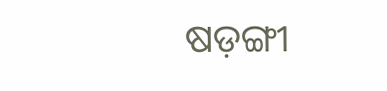ଷଡ଼ଙ୍ଗୀ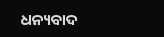ଧନ୍ୟବାଦ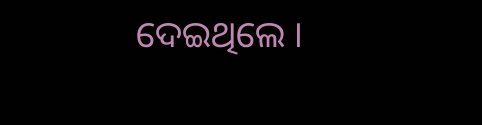ଦେଇଥିଲେ ।